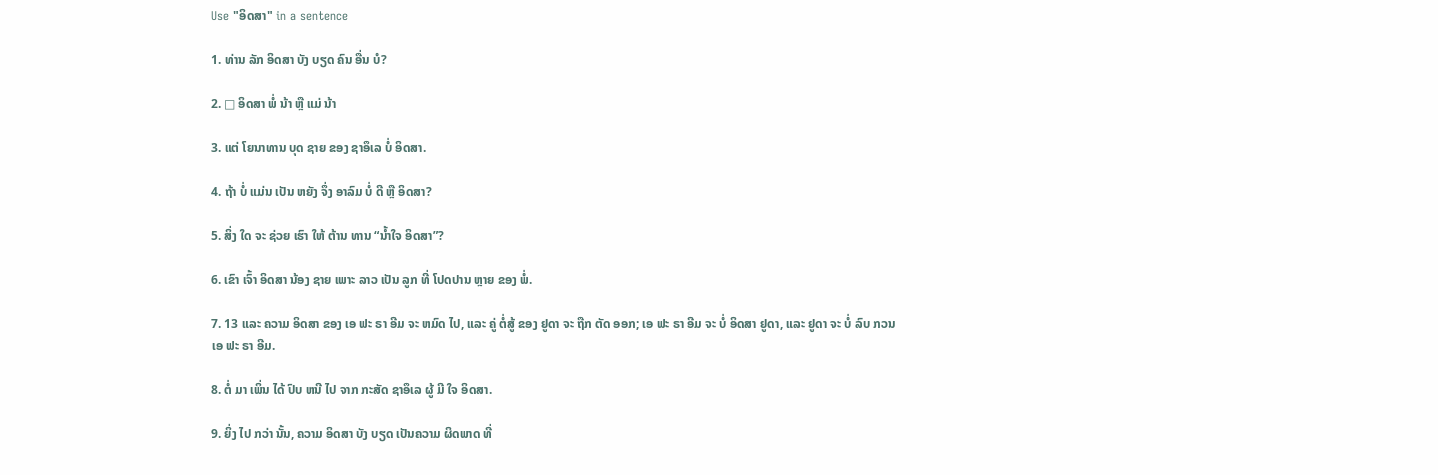Use "ອິດສາ" in a sentence

1. ທ່ານ ລັກ ອິດສາ ບັງ ບຽດ ຄົນ ອື່ນ ບໍ?

2. □ ອິດສາ ພໍ່ ນ້າ ຫຼື ແມ່ ນ້າ

3. ແຕ່ ໂຍນາທານ ບຸດ ຊາຍ ຂອງ ຊາອຶເລ ບໍ່ ອິດສາ.

4. ຖ້າ ບໍ່ ແມ່ນ ເປັນ ຫຍັງ ຈຶ່ງ ອາລົມ ບໍ່ ດີ ຫຼື ອິດສາ?

5. ສິ່ງ ໃດ ຈະ ຊ່ວຍ ເຮົາ ໃຫ້ ຕ້ານ ທານ “ນໍ້າໃຈ ອິດສາ”?

6. ເຂົາ ເຈົ້າ ອິດສາ ນ້ອງ ຊາຍ ເພາະ ລາວ ເປັນ ລູກ ທີ່ ໂປດປານ ຫຼາຍ ຂອງ ພໍ່.

7. 13 ແລະ ຄວາມ ອິດສາ ຂອງ ເອ ຟະ ຣາ ອີມ ຈະ ຫມົດ ໄປ, ແລະ ຄູ່ ຕໍ່ສູ້ ຂອງ ຢູດາ ຈະ ຖືກ ຕັດ ອອກ; ເອ ຟະ ຣາ ອີມ ຈະ ບໍ່ ອິດສາ ຢູດາ, ແລະ ຢູດາ ຈະ ບໍ່ ລົບ ກວນ ເອ ຟະ ຣາ ອີມ.

8. ຕໍ່ ມາ ເພິ່ນ ໄດ້ ປົບ ຫນີ ໄປ ຈາກ ກະສັດ ຊາອຶເລ ຜູ້ ມີ ໃຈ ອິດສາ.

9. ຍິ່ງ ໄປ ກວ່າ ນັ້ນ, ຄວາມ ອິດສາ ບັງ ບຽດ ເປັນຄວາມ ຜິດພາດ ທີ່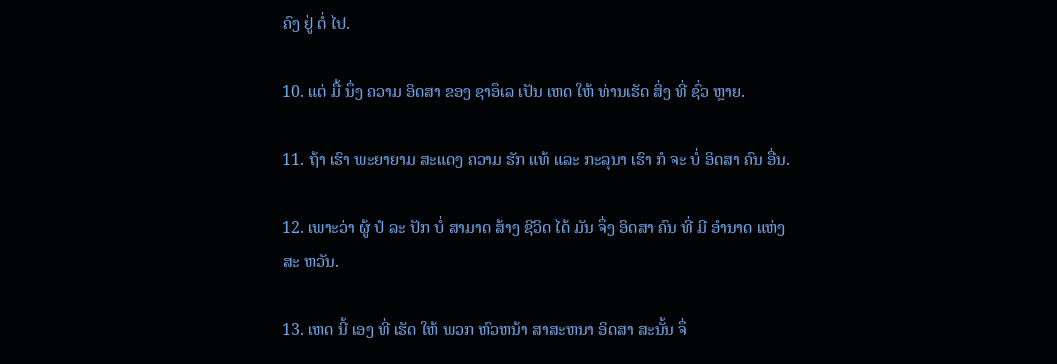ຄົງ ຢູ່ ຕໍ່ ໄປ.

10. ແຕ່ ມື້ ນຶ່ງ ຄວາມ ອິດສາ ຂອງ ຊາອຶເລ ເປັນ ເຫດ ໃຫ້ ທ່ານເຮັດ ສິ່ງ ທີ່ ຊົ່ວ ຫຼາຍ.

11. ຖ້າ ເຮົາ ພະຍາຍາມ ສະແດງ ຄວາມ ຮັກ ແທ້ ແລະ ກະລຸນາ ເຮົາ ກໍ ຈະ ບໍ່ ອິດສາ ຄົນ ອື່ນ.

12. ເພາະວ່າ ຜູ້ ປໍ ລະ ປັກ ບໍ່ ສາມາດ ສ້າງ ຊີວິດ ໄດ້ ມັນ ຈຶ່ງ ອິດສາ ຄົນ ທີ່ ມີ ອໍານາດ ແຫ່ງ ສະ ຫວັນ.

13. ເຫດ ນີ້ ເອງ ທີ່ ເຮັດ ໃຫ້ ພວກ ຫົວຫນ້າ ສາສະຫນາ ອິດສາ ສະນັ້ນ ຈຶ່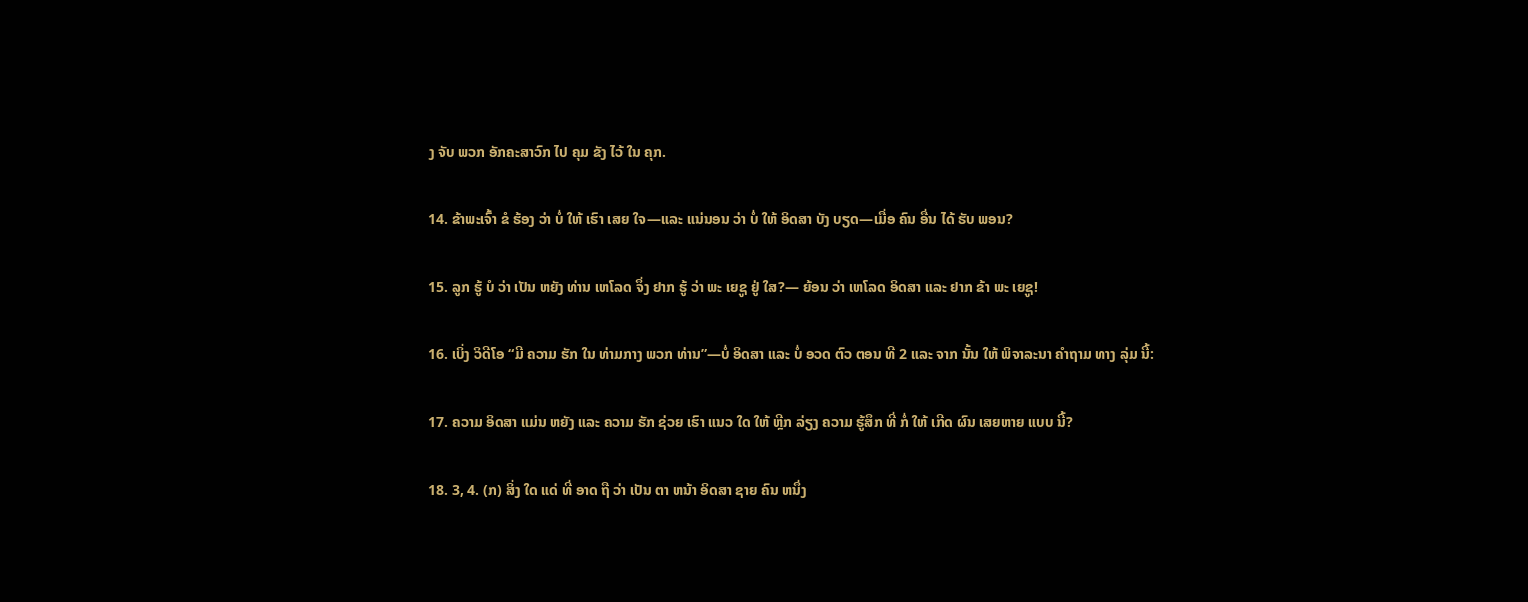ງ ຈັບ ພວກ ອັກຄະສາວົກ ໄປ ຄຸມ ຂັງ ໄວ້ ໃນ ຄຸກ.

14. ຂ້າພະເຈົ້າ ຂໍ ຮ້ອງ ວ່າ ບໍ່ ໃຫ້ ເຮົາ ເສຍ ໃຈ—ແລະ ແນ່ນອນ ວ່າ ບໍ່ ໃຫ້ ອິດສາ ບັງ ບຽດ—ເມື່ອ ຄົນ ອື່ນ ໄດ້ ຮັບ ພອນ?

15. ລູກ ຮູ້ ບໍ ວ່າ ເປັນ ຫຍັງ ທ່ານ ເຫໂລດ ຈຶ່ງ ຢາກ ຮູ້ ວ່າ ພະ ເຍຊູ ຢູ່ ໃສ?— ຍ້ອນ ວ່າ ເຫໂລດ ອິດສາ ແລະ ຢາກ ຂ້າ ພະ ເຍຊູ!

16. ເບິ່ງ ວິດີໂອ “ມີ ຄວາມ ຮັກ ໃນ ທ່າມກາງ ພວກ ທ່ານ”—ບໍ່ ອິດສາ ແລະ ບໍ່ ອວດ ຕົວ ຕອນ ທີ 2 ແລະ ຈາກ ນັ້ນ ໃຫ້ ພິຈາລະນາ ຄໍາຖາມ ທາງ ລຸ່ມ ນີ້:

17. ຄວາມ ອິດສາ ແມ່ນ ຫຍັງ ແລະ ຄວາມ ຮັກ ຊ່ວຍ ເຮົາ ແນວ ໃດ ໃຫ້ ຫຼີກ ລ່ຽງ ຄວາມ ຮູ້ສຶກ ທີ່ ກໍ່ ໃຫ້ ເກີດ ຜົນ ເສຍຫາຍ ແບບ ນີ້?

18. 3, 4. (ກ) ສິ່ງ ໃດ ແດ່ ທີ່ ອາດ ຖື ວ່າ ເປັນ ຕາ ຫນ້າ ອິດສາ ຊາຍ ຄົນ ຫນຶ່ງ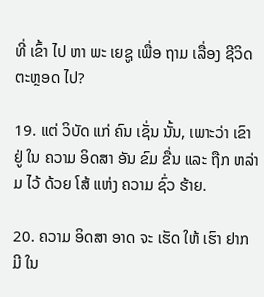ທີ່ ເຂົ້າ ໄປ ຫາ ພະ ເຍຊູ ເພື່ອ ຖາມ ເລື່ອງ ຊີວິດ ຕະຫຼອດ ໄປ?

19. ແຕ່ ວິບັດ ແກ່ ຄົນ ເຊັ່ນ ນັ້ນ, ເພາະວ່າ ເຂົາ ຢູ່ ໃນ ຄວາມ ອິດສາ ອັນ ຂົມ ຂື່ນ ແລະ ຖືກ ຫລ່າ ມ ໄວ້ ດ້ວຍ ໂສ້ ແຫ່ງ ຄວາມ ຊົ່ວ ຮ້າຍ.

20. ຄວາມ ອິດສາ ອາດ ຈະ ເຮັດ ໃຫ້ ເຮົາ ຢາກ ມີ ໃນ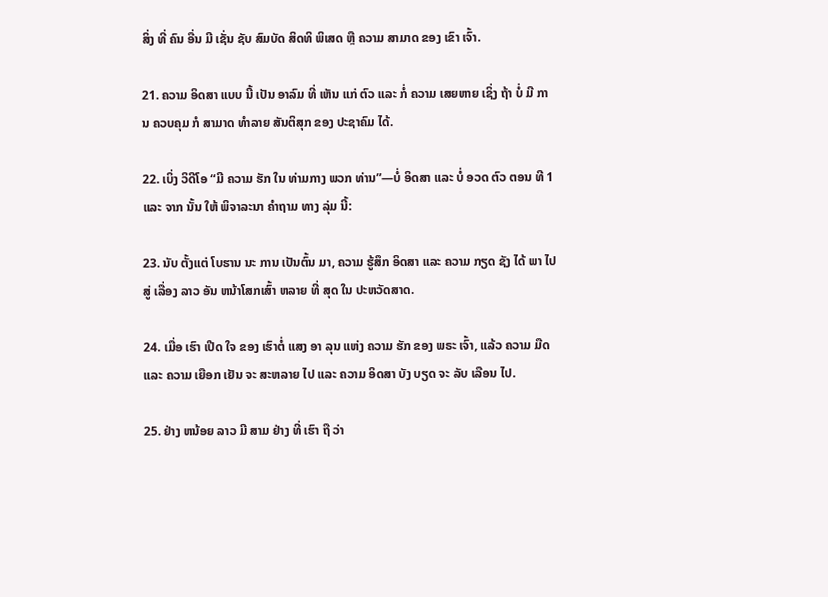ສິ່ງ ທີ່ ຄົນ ອື່ນ ມີ ເຊັ່ນ ຊັບ ສົມບັດ ສິດທິ ພິເສດ ຫຼື ຄວາມ ສາມາດ ຂອງ ເຂົາ ເຈົ້າ.

21. ຄວາມ ອິດສາ ແບບ ນີ້ ເປັນ ອາລົມ ທີ່ ເຫັນ ແກ່ ຕົວ ແລະ ກໍ່ ຄວາມ ເສຍຫາຍ ເຊິ່ງ ຖ້າ ບໍ່ ມີ ການ ຄວບຄຸມ ກໍ ສາມາດ ທໍາລາຍ ສັນຕິສຸກ ຂອງ ປະຊາຄົມ ໄດ້.

22. ເບິ່ງ ວິດີໂອ “ມີ ຄວາມ ຮັກ ໃນ ທ່າມກາງ ພວກ ທ່ານ”—ບໍ່ ອິດສາ ແລະ ບໍ່ ອວດ ຕົວ ຕອນ ທີ 1 ແລະ ຈາກ ນັ້ນ ໃຫ້ ພິຈາລະນາ ຄໍາຖາມ ທາງ ລຸ່ມ ນີ້:

23. ນັບ ຕັ້ງແຕ່ ໂບຮານ ນະ ການ ເປັນຕົ້ນ ມາ, ຄວາມ ຮູ້ສຶກ ອິດສາ ແລະ ຄວາມ ກຽດ ຊັງ ໄດ້ ພາ ໄປ ສູ່ ເລື່ອງ ລາວ ອັນ ຫນ້າໂສກເສົ້າ ຫລາຍ ທີ່ ສຸດ ໃນ ປະຫວັດສາດ.

24. ເມື່ອ ເຮົາ ເປີດ ໃຈ ຂອງ ເຮົາຕໍ່ ແສງ ອາ ລຸນ ແຫ່ງ ຄວາມ ຮັກ ຂອງ ພຣະ ເຈົ້າ, ແລ້ວ ຄວາມ ມືດ ແລະ ຄວາມ ເຍືອກ ເຢັນ ຈະ ສະຫລາຍ ໄປ ແລະ ຄວາມ ອິດສາ ບັງ ບຽດ ຈະ ລັບ ເລືອນ ໄປ.

25. ຢ່າງ ຫນ້ອຍ ລາວ ມີ ສາມ ຢ່າງ ທີ່ ເຮົາ ຖື ວ່າ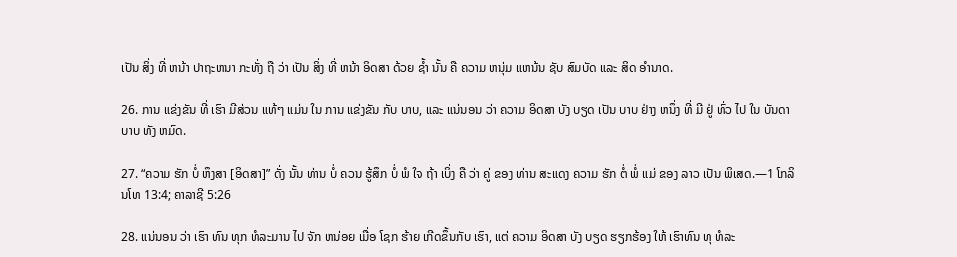ເປັນ ສິ່ງ ທີ່ ຫນ້າ ປາຖະຫນາ ກະທັ່ງ ຖື ວ່າ ເປັນ ສິ່ງ ທີ່ ຫນ້າ ອິດສາ ດ້ວຍ ຊໍ້າ ນັ້ນ ຄື ຄວາມ ຫນຸ່ມ ແຫນ້ນ ຊັບ ສົມບັດ ແລະ ສິດ ອໍານາດ.

26. ການ ແຂ່ງຂັນ ທີ່ ເຮົາ ມີສ່ວນ ແທ້ໆ ແມ່ນ ໃນ ການ ແຂ່ງຂັນ ກັບ ບາບ, ແລະ ແນ່ນອນ ວ່າ ຄວາມ ອິດສາ ບັງ ບຽດ ເປັນ ບາບ ຢ່າງ ຫນຶ່ງ ທີ່ ມີ ຢູ່ ທົ່ວ ໄປ ໃນ ບັນດາ ບາບ ທັງ ຫມົດ.

27. “ຄວາມ ຮັກ ບໍ່ ຫຶງສາ [ອິດສາ]” ດັ່ງ ນັ້ນ ທ່ານ ບໍ່ ຄວນ ຮູ້ສຶກ ບໍ່ ພໍ ໃຈ ຖ້າ ເບິ່ງ ຄື ວ່າ ຄູ່ ຂອງ ທ່ານ ສະແດງ ຄວາມ ຮັກ ຕໍ່ ພໍ່ ແມ່ ຂອງ ລາວ ເປັນ ພິເສດ.—1 ໂກລິນໂທ 13:4; ຄາລາຊີ 5:26

28. ແນ່ນອນ ວ່າ ເຮົາ ທົນ ທຸກ ທໍລະມານ ໄປ ຈັກ ຫນ່ອຍ ເມື່ອ ໂຊກ ຮ້າຍ ເກີດຂຶ້ນກັບ ເຮົາ, ແຕ່ ຄວາມ ອິດສາ ບັງ ບຽດ ຮຽກຮ້ອງ ໃຫ້ ເຮົາທົນ ທຸ ທໍລະ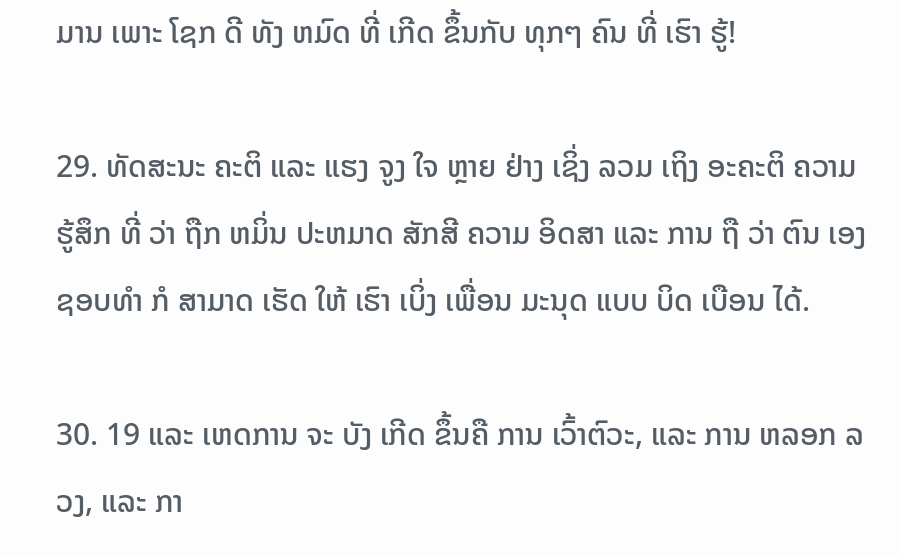ມານ ເພາະ ໂຊກ ດີ ທັງ ຫມົດ ທີ່ ເກີດ ຂຶ້ນກັບ ທຸກໆ ຄົນ ທີ່ ເຮົາ ຮູ້!

29. ທັດສະນະ ຄະຕິ ແລະ ແຮງ ຈູງ ໃຈ ຫຼາຍ ຢ່າງ ເຊິ່ງ ລວມ ເຖິງ ອະຄະຕິ ຄວາມ ຮູ້ສຶກ ທີ່ ວ່າ ຖືກ ຫມິ່ນ ປະຫມາດ ສັກສີ ຄວາມ ອິດສາ ແລະ ການ ຖື ວ່າ ຕົນ ເອງ ຊອບທໍາ ກໍ ສາມາດ ເຮັດ ໃຫ້ ເຮົາ ເບິ່ງ ເພື່ອນ ມະນຸດ ແບບ ບິດ ເບືອນ ໄດ້.

30. 19 ແລະ ເຫດການ ຈະ ບັງ ເກີດ ຂຶ້ນຄື ການ ເວົ້າຕົວະ, ແລະ ການ ຫລອກ ລວງ, ແລະ ກາ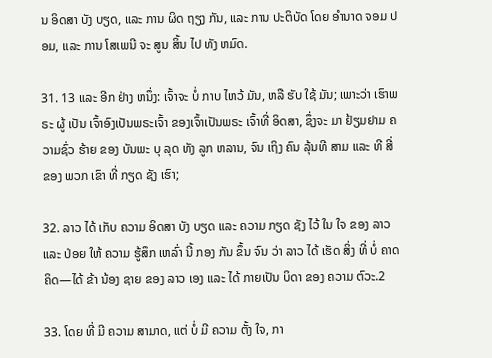ນ ອິດສາ ບັງ ບຽດ, ແລະ ການ ຜິດ ຖຽງ ກັນ, ແລະ ການ ປະຕິບັດ ໂດຍ ອໍານາດ ຈອມ ປອມ, ແລະ ການ ໂສເພນີ ຈະ ສູນ ສິ້ນ ໄປ ທັງ ຫມົດ.

31. 13 ແລະ ອີກ ຢ່າງ ຫນຶ່ງ: ເຈົ້າຈະ ບໍ່ ກາບ ໄຫວ້ ມັນ, ຫລື ຮັບ ໃຊ້ ມັນ; ເພາະວ່າ ເຮົາພຣະ ຜູ້ ເປັນ ເຈົ້າອົງເປັນພຣະເຈົ້າ ຂອງເຈົ້າເປັນພຣະ ເຈົ້າທີ່ ອິດສາ, ຊຶ່ງຈະ ມາ ຢ້ຽມຢາມ ຄວາມຊົ່ວ ຮ້າຍ ຂອງ ບັນພະ ບຸ ລຸດ ທັງ ລູກ ຫລານ, ຈົນ ເຖິງ ຄົນ ລຸ້ນທີ ສາມ ແລະ ທີ ສີ່ ຂອງ ພວກ ເຂົາ ທີ່ ກຽດ ຊັງ ເຮົາ;

32. ລາວ ໄດ້ ເກັບ ຄວາມ ອິດສາ ບັງ ບຽດ ແລະ ຄວາມ ກຽດ ຊັງ ໄວ້ ໃນ ໃຈ ຂອງ ລາວ ແລະ ປ່ອຍ ໃຫ້ ຄວາມ ຮູ້ສຶກ ເຫລົ່າ ນີ້ ກອງ ກັນ ຂຶ້ນ ຈົນ ວ່າ ລາວ ໄດ້ ເຮັດ ສິ່ງ ທີ່ ບໍ່ ຄາດ ຄິດ—ໄດ້ ຂ້າ ນ້ອງ ຊາຍ ຂອງ ລາວ ເອງ ແລະ ໄດ້ ກາຍເປັນ ບິດາ ຂອງ ຄວາມ ຕົວະ.2

33. ໂດຍ ທີ່ ມີ ຄວາມ ສາມາດ, ແຕ່ ບໍ່ ມີ ຄວາມ ຕັ້ງ ໃຈ, ກາ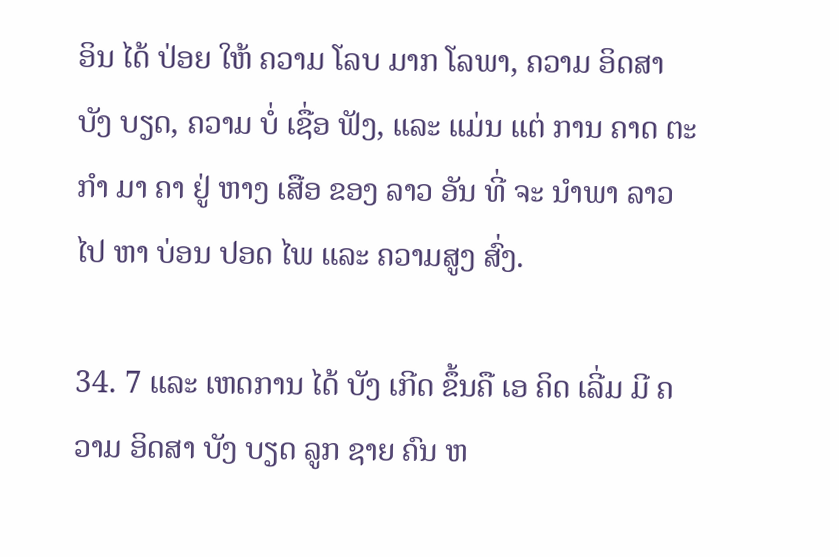ອິນ ໄດ້ ປ່ອຍ ໃຫ້ ຄວາມ ໂລບ ມາກ ໂລພາ, ຄວາມ ອິດສາ ບັງ ບຽດ, ຄວາມ ບໍ່ ເຊື່ອ ຟັງ, ແລະ ແມ່ນ ແຕ່ ການ ຄາດ ຕະກໍາ ມາ ຄາ ຢູ່ ຫາງ ເສືອ ຂອງ ລາວ ອັນ ທີ່ ຈະ ນໍາພາ ລາວ ໄປ ຫາ ບ່ອນ ປອດ ໄພ ແລະ ຄວາມສູງ ສົ່ງ.

34. 7 ແລະ ເຫດການ ໄດ້ ບັງ ເກີດ ຂຶ້ນຄື ເອ ຄິດ ເລີ່ມ ມີ ຄວາມ ອິດສາ ບັງ ບຽດ ລູກ ຊາຍ ຄົນ ຫ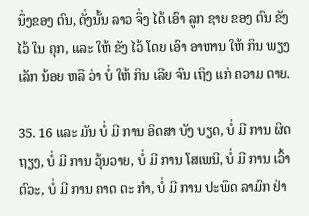ນຶ່ງຂອງ ຕົນ, ດັ່ງນັ້ນ ລາວ ຈຶ່ງ ໄດ້ ເອົາ ລູກ ຊາຍ ຂອງ ຕົນ ຂັງ ໄວ້ ໃນ ຄຸກ, ແລະ ໃຫ້ ຂັງ ໄວ້ ໂດຍ ເອົາ ອາຫານ ໃຫ້ ກິນ ພຽງ ເລັກ ນ້ອຍ ຫລື ວ່າ ບໍ່ ໃຫ້ ກິນ ເລີຍ ຈົນ ເຖິງ ແກ່ ຄວາມ ຕາຍ.

35. 16 ແລະ ມັນ ບໍ່ ມີ ການ ອິດສາ ບັງ ບຽດ, ບໍ່ ມີ ການ ຜິດ ຖຽງ, ບໍ່ ມີ ການ ວຸ້ນວາຍ, ບໍ່ ມີ ການ ໂສເພນີ, ບໍ່ ມີ ການ ເວົ້າ ຕົວະ, ບໍ່ ມີ ການ ຄາດ ຕະ ກໍາ, ບໍ່ ມີ ການ ປະພຶດ ລາມົກ ຢ່າ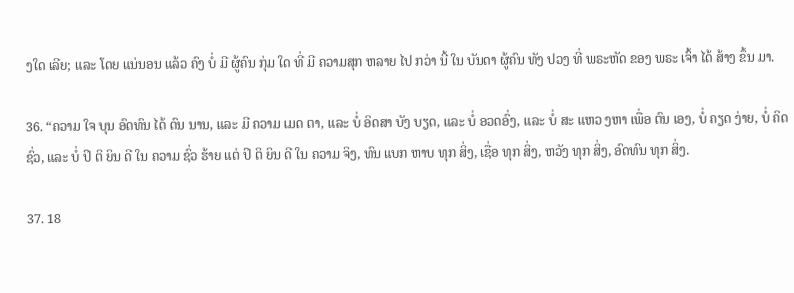ງໃດ ເລີຍ; ແລະ ໂດຍ ແນ່ນອນ ແລ້ວ ຄົງ ບໍ່ ມີ ຜູ້ຄົນ ກຸ່ມ ໃດ ທີ່ ມີ ຄວາມສຸກ ຫລາຍ ໄປ ກວ່າ ນີ້ ໃນ ບັນດາ ຜູ້ຄົນ ທັງ ປວງ ທີ່ ພຣະຫັດ ຂອງ ພຣະ ເຈົ້າ ໄດ້ ສ້າງ ຂຶ້ນ ມາ.

36. “ຄວາມ ໃຈ ບຸນ ອົດທົນ ໄດ້ ດົນ ນານ, ແລະ ມີ ຄວາມ ເມດ ຕາ, ແລະ ບໍ່ ອິດສາ ບັງ ບຽດ, ແລະ ບໍ່ ອວດອົ່ງ, ແລະ ບໍ່ ສະ ແຫວ ງຫາ ເພື່ອ ຕົນ ເອງ, ບໍ່ ຄຽດ ງ່າຍ, ບໍ່ ຄິດ ຊົ່ວ, ແລະ ບໍ່ ປິ ຕິ ຍິນ ດີ ໃນ ຄວາມ ຊົ່ວ ຮ້າຍ ແຕ່ ປິ ຕິ ຍິນ ດີ ໃນ ຄວາມ ຈິງ, ທົນ ແບກ ຫາບ ທຸກ ສິ່ງ, ເຊື່ອ ທຸກ ສິ່ງ, ຫວັງ ທຸກ ສິ່ງ, ອົດທົນ ທຸກ ສິ່ງ.

37. 18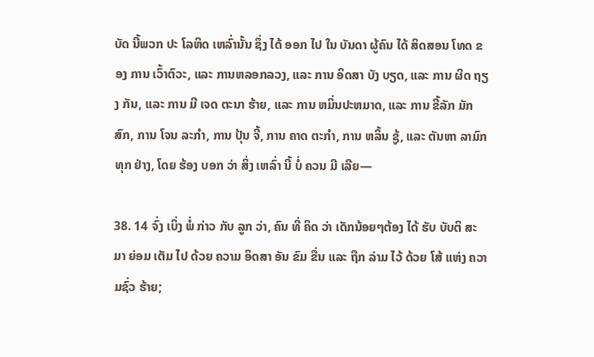ບັດ ນີ້ພວກ ປະ ໂລຫິດ ເຫລົ່ານັ້ນ ຊຶ່ງ ໄດ້ ອອກ ໄປ ໃນ ບັນດາ ຜູ້ຄົນ ໄດ້ ສິດສອນ ໂທດ ຂອງ ການ ເວົ້າຕົວະ, ແລະ ການຫລອກລວງ, ແລະ ການ ອິດສາ ບັງ ບຽດ, ແລະ ການ ຜິດ ຖຽງ ກັນ, ແລະ ການ ມີ ເຈດ ຕະນາ ຮ້າຍ, ແລະ ການ ຫມິ່ນປະຫມາດ, ແລະ ການ ຂີ້ລັກ ມັກ ສົກ, ການ ໂຈນ ລະກໍາ, ການ ປຸ້ນ ຈີ້, ການ ຄາດ ຕະກໍາ, ການ ຫລິ້ນ ຊູ້, ແລະ ຕັນຫາ ລາມົກ ທຸກ ຢ່າງ, ໂດຍ ຮ້ອງ ບອກ ວ່າ ສິ່ງ ເຫລົ່າ ນີ້ ບໍ່ ຄວນ ມີ ເລີຍ—

38. 14 ຈົ່ງ ເບິ່ງ ພໍ່ ກ່າວ ກັບ ລູກ ວ່າ, ຄົນ ທີ່ ຄິດ ວ່າ ເດັກນ້ອຍໆຕ້ອງ ໄດ້ ຮັບ ບັບຕິ ສະ ມາ ຍ່ອມ ເຕັມ ໄປ ດ້ວຍ ຄວາມ ອິດສາ ອັນ ຂົມ ຂື່ນ ແລະ ຖືກ ລ່າມ ໄວ້ ດ້ວຍ ໂສ້ ແຫ່ງ ຄວາມຊົ່ວ ຮ້າຍ;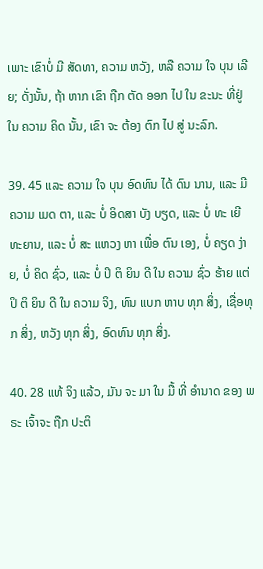ເພາະ ເຂົາບໍ່ ມີ ສັດທາ, ຄວາມ ຫວັງ, ຫລື ຄວາມ ໃຈ ບຸນ ເລີຍ; ດັ່ງນັ້ນ, ຖ້າ ຫາກ ເຂົາ ຖືກ ຕັດ ອອກ ໄປ ໃນ ຂະນະ ທີ່ຢູ່ ໃນ ຄວາມ ຄິດ ນັ້ນ, ເຂົາ ຈະ ຕ້ອງ ຕົກ ໄປ ສູ່ ນະລົກ.

39. 45 ແລະ ຄວາມ ໃຈ ບຸນ ອົດທົນ ໄດ້ ດົນ ນານ, ແລະ ມີ ຄວາມ ເມດ ຕາ, ແລະ ບໍ່ ອິດສາ ບັງ ບຽດ, ແລະ ບໍ່ ທະ ເຍີ ທະຍານ, ແລະ ບໍ່ ສະ ແຫວງ ຫາ ເພື່ອ ຕົນ ເອງ, ບໍ່ ຄຽດ ງ່າຍ, ບໍ່ ຄິດ ຊົ່ວ, ແລະ ບໍ່ ປິ ຕິ ຍິນ ດີ ໃນ ຄວາມ ຊົ່ວ ຮ້າຍ ແຕ່ ປິ ຕິ ຍິນ ດີ ໃນ ຄວາມ ຈິງ, ທົນ ແບກ ຫາບ ທຸກ ສິ່ງ, ເຊື່ອທຸກ ສິ່ງ, ຫວັງ ທຸກ ສິ່ງ, ອົດທົນ ທຸກ ສິ່ງ.

40. 28 ແທ້ ຈິງ ແລ້ວ, ມັນ ຈະ ມາ ໃນ ມື້ ທີ່ ອໍານາດ ຂອງ ພຣະ ເຈົ້າຈະ ຖືກ ປະຕິ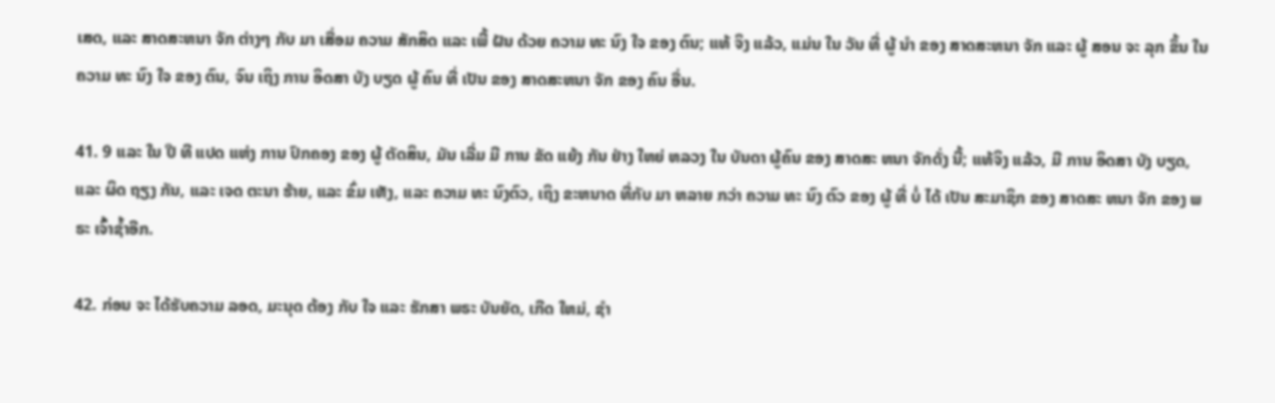ເສດ, ແລະ ສາດສະຫນາ ຈັກ ຕ່າງໆ ກັບ ມາ ເສື່ອມ ຄວາມ ສັກສິດ ແລະ ເພີ້ ຝັນ ດ້ວຍ ຄວາມ ທະ ນົງ ໃຈ ຂອງ ຕົນ; ແທ້ ຈິງ ແລ້ວ, ແມ່ນ ໃນ ວັນ ທີ່ ຜູ້ ນໍາ ຂອງ ສາດສະຫນາ ຈັກ ແລະ ຜູ້ ສອນ ຈະ ລຸກ ຂຶ້ນ ໃນ ຄວາມ ທະ ນົງ ໃຈ ຂອງ ຕົນ, ຈົນ ເຖິງ ການ ອິດສາ ບັງ ບຽດ ຜູ້ ຄົນ ທີ່ ເປັນ ຂອງ ສາດສະຫນາ ຈັກ ຂອງ ຄົນ ອື່ນ.

41. 9 ແລະ ໃນ ປີ ທີ ແປດ ແຫ່ງ ການ ປົກຄອງ ຂອງ ຜູ້ ຕັດສິນ, ມັນ ເລີ່ມ ມີ ການ ຂັດ ແຍ້ງ ກັນ ຢ່າງ ໃຫຍ່ ຫລວງ ໃນ ບັນດາ ຜູ້ຄົນ ຂອງ ສາດສະ ຫນາ ຈັກດັ່ງ ນີ້; ແທ້ຈິງ ແລ້ວ, ມີ ການ ອິດສາ ບັງ ບຽດ, ແລະ ຜິດ ຖຽງ ກັນ, ແລະ ເຈດ ຕະນາ ຮ້າຍ, ແລະ ຂົ່ມ ເຫັງ, ແລະ ຄວາມ ທະ ນົງຕົວ, ເຖິງ ຂະຫນາດ ທີ່ກັບ ມາ ຫລາຍ ກວ່າ ຄວາມ ທະ ນົງ ຕົວ ຂອງ ຜູ້ ທີ່ ບໍ່ ໄດ້ ເປັນ ສະມາຊິກ ຂອງ ສາດສະ ຫນາ ຈັກ ຂອງ ພຣະ ເຈົ້າຊ້ຳອີກ.

42. ກ່ອນ ຈະ ໄດ້ຮັບຄວາມ ລອດ, ມະນຸດ ຕ້ອງ ກັບ ໃຈ ແລະ ຮັກສາ ພຣະ ບັນຍັດ, ເກີດ ໃຫມ່, ຊໍາ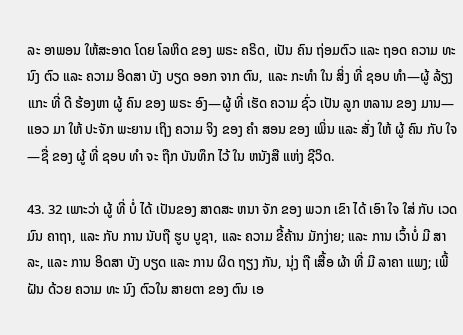ລະ ອາພອນ ໃຫ້ສະອາດ ໂດຍ ໂລຫິດ ຂອງ ພຣະ ຄຣິດ, ເປັນ ຄົນ ຖ່ອມຕົວ ແລະ ຖອດ ຄວາມ ທະ ນົງ ຕົວ ແລະ ຄວາມ ອິດສາ ບັງ ບຽດ ອອກ ຈາກ ຕົນ, ແລະ ກະທໍາ ໃນ ສິ່ງ ທີ່ ຊອບ ທໍາ—ຜູ້ ລ້ຽງ ແກະ ທີ່ ດີ ຮ້ອງຫາ ຜູ້ ຄົນ ຂອງ ພຣະ ອົງ—ຜູ້ ທີ່ ເຮັດ ຄວາມ ຊົ່ວ ເປັນ ລູກ ຫລານ ຂອງ ມານ—ແອວ ມາ ໃຫ້ ປະຈັກ ພະຍານ ເຖິງ ຄວາມ ຈິງ ຂອງ ຄໍາ ສອນ ຂອງ ເພິ່ນ ແລະ ສັ່ງ ໃຫ້ ຜູ້ ຄົນ ກັບ ໃຈ—ຊື່ ຂອງ ຜູ້ ທີ່ ຊອບ ທໍາ ຈະ ຖືກ ບັນທຶກ ໄວ້ ໃນ ຫນັງສື ແຫ່ງ ຊີວິດ.

43. 32 ເພາະວ່າ ຜູ້ ທີ່ ບໍ່ ໄດ້ ເປັນຂອງ ສາດສະ ຫນາ ຈັກ ຂອງ ພວກ ເຂົາ ໄດ້ ເອົາ ໃຈ ໃສ່ ກັບ ເວດມົນ ຄາຖາ, ແລະ ກັບ ການ ນັບຖື ຮູບ ບູຊາ, ແລະ ຄວາມ ຂີ້ຄ້ານ ມັກງ່າຍ; ແລະ ການ ເວົ້າບໍ່ ມີ ສາລະ, ແລະ ການ ອິດສາ ບັງ ບຽດ ແລະ ການ ຜິດ ຖຽງ ກັນ, ນຸ່ງ ຖື ເສື້ອ ຜ້າ ທີ່ ມີ ລາຄາ ແພງ; ເພີ້ ຝັນ ດ້ວຍ ຄວາມ ທະ ນົງ ຕົວໃນ ສາຍຕາ ຂອງ ຕົນ ເອ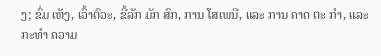ງ; ຂົ່ມ ເຫັງ, ເວົ້າຕົວະ, ຂີ້ລັກ ມັກ ສົກ, ການ ໂສເພນີ, ແລະ ການ ຄາດ ຕະ ກໍາ, ແລະ ກະທໍາ ຄວາມ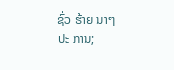ຊົ່ວ ຮ້າຍ ນາໆ ປະ ການ;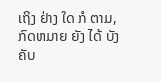ເຖິງ ຢ່າງ ໃດ ກໍ ຕາມ, ກົດຫມາຍ ຍັງ ໄດ້ ບັງຄັບ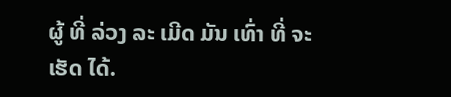ຜູ້ ທີ່ ລ່ວງ ລະ ເມີດ ມັນ ເທົ່າ ທີ່ ຈະ ເຮັດ ໄດ້.